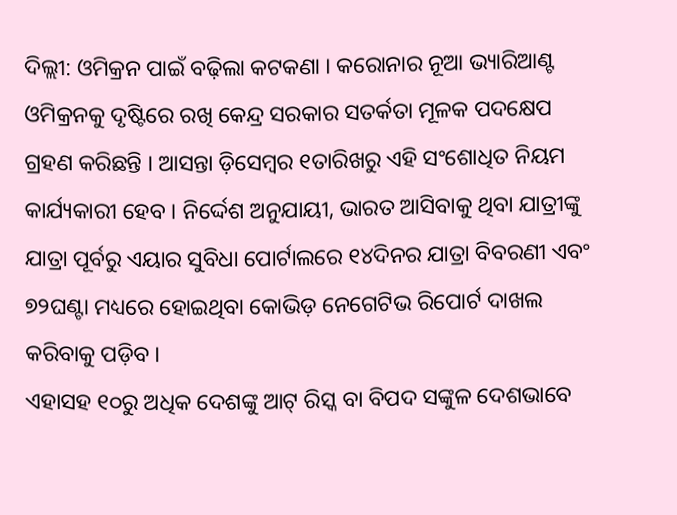ଦିଲ୍ଲୀ: ଓମିକ୍ରନ ପାଇଁ ବଢ଼ିଲା କଟକଣା । କରୋନାର ନୂଆ ଭ୍ୟାରିଆଣ୍ଟ ଓମିକ୍ରନକୁ ଦୃଷ୍ଟିରେ ରଖି କେନ୍ଦ୍ର ସରକାର ସତର୍କତା ମୂଳକ ପଦକ୍ଷେପ ଗ୍ରହଣ କରିଛନ୍ତି । ଆସନ୍ତା ଡ଼ିସେମ୍ବର ୧ତାରିଖରୁ ଏହି ସଂଶୋଧିତ ନିୟମ କାର୍ଯ୍ୟକାରୀ ହେବ । ନିର୍ଦ୍ଦେଶ ଅନୁଯାୟୀ, ଭାରତ ଆସିବାକୁ ଥିବା ଯାତ୍ରୀଙ୍କୁ ଯାତ୍ରା ପୂର୍ବରୁ ଏୟାର ସୁବିଧା ପୋର୍ଟାଲରେ ୧୪ଦିନର ଯାତ୍ରା ବିବରଣୀ ଏବଂ ୭୨ଘଣ୍ଟା ମଧ୍ୟରେ ହୋଇଥିବା କୋଭିଡ଼ ନେଗେଟିଭ ରିପୋର୍ଟ ଦାଖଲ କରିବାକୁ ପଡ଼ିବ ।
ଏହାସହ ୧୦ରୁ ଅଧିକ ଦେଶଙ୍କୁ ଆଟ୍ ରିସ୍କ ବା ବିପଦ ସଙ୍କୁଳ ଦେଶଭାବେ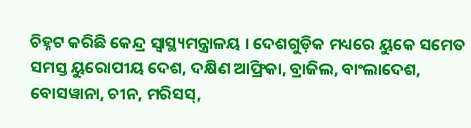ଚିହ୍ନଟ କରିଛି କେନ୍ଦ୍ର ସ୍ୱାସ୍ଥ୍ୟମନ୍ତ୍ରାଳୟ । ଦେଶଗୁଡ଼ିକ ମଧ୍ୟରେ ୟୁକେ ସମେତ ସମସ୍ତ ୟୁରୋପୀୟ ଦେଶ, ଦକ୍ଷିଣ ଆଫ୍ରିକା, ବ୍ରାଜିଲ, ବାଂଲାଦେଶ, ବୋସୱାନା, ଚୀନ, ମରିସସ୍,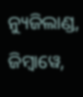ନ୍ୟୁଜିଲାଣ୍ଡ, ଜିମ୍ବାୱେ,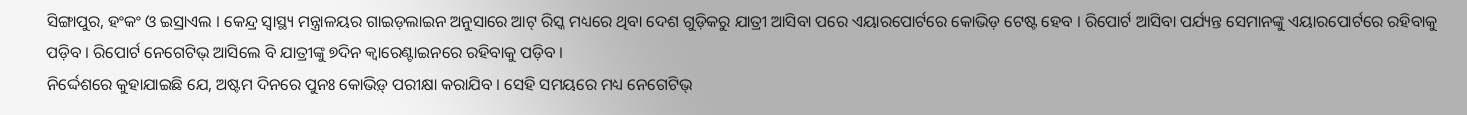ସିଙ୍ଗାପୁର, ହଂକଂ ଓ ଇସ୍ରାଏଲ । କେନ୍ଦ୍ର ସ୍ୱାସ୍ଥ୍ୟ ମନ୍ତ୍ରାଳୟର ଗାଇଡ଼ଲାଇନ ଅନୁସାରେ ଆଟ୍ ରିସ୍କ ମଧ୍ୟରେ ଥିବା ଦେଶ ଗୁଡ଼ିକରୁ ଯାତ୍ରୀ ଆସିବା ପରେ ଏୟାରପୋର୍ଟରେ କୋଭିଡ଼ ଟେଷ୍ଟ ହେବ । ରିପୋର୍ଟ ଆସିବା ପର୍ଯ୍ୟନ୍ତ ସେମାନଙ୍କୁ ଏୟାରପୋର୍ଟରେ ରହିବାକୁ ପଡ଼ିବ । ରିପୋର୍ଟ ନେଗେଟିଭ୍ ଆସିଲେ ବି ଯାତ୍ରୀଙ୍କୁ ୭ଦିନ କ୍ୱାରେଣ୍ଟାଇନରେ ରହିବାକୁ ପଡ଼ିବ ।
ନିର୍ଦ୍ଦେଶରେ କୁହାଯାଇଛି ଯେ, ଅଷ୍ଟମ ଦିନରେ ପୁନଃ କୋଭିଡ଼୍ ପରୀକ୍ଷା କରାଯିବ । ସେହି ସମୟରେ ମଧ୍ୟ ନେଗେଟିଭ୍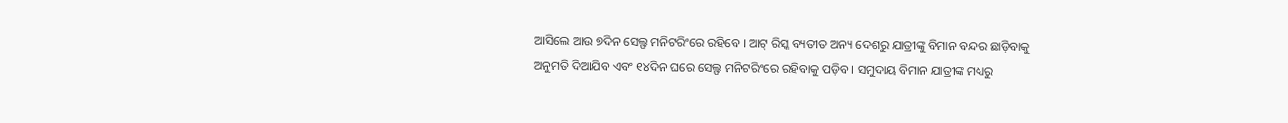ଆସିଲେ ଆଉ ୭ଦିନ ସେଲ୍ଫ ମନିଟରିଂରେ ରହିବେ । ଆଟ୍ ରିସ୍କ ବ୍ୟତୀତ ଅନ୍ୟ ଦେଶରୁ ଯାତ୍ରୀଙ୍କୁ ବିମାନ ବନ୍ଦର ଛାଡ଼ିବାକୁ ଅନୁମତି ଦିଆଯିବ ଏବଂ ୧୪ଦିନ ଘରେ ସେଲ୍ଫ ମନିଟରିଂରେ ରହିବାକୁ ପଡ଼ିବ । ସମୁଦାୟ ବିମାନ ଯାତ୍ରୀଙ୍କ ମଧ୍ୟରୁ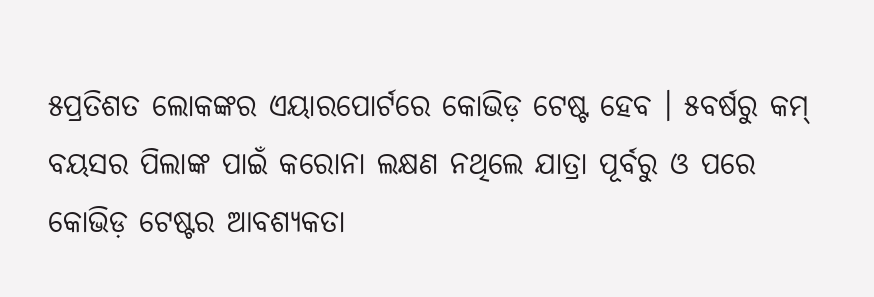୫ପ୍ରତିଶତ ଲୋକଙ୍କର ଏୟାରପୋର୍ଟରେ କୋଭିଡ଼ ଟେଷ୍ଟ ହେବ । ୫ବର୍ଷରୁ କମ୍ ବୟସର ପିଲାଙ୍କ ପାଇଁ କରୋନା ଲକ୍ଷଣ ନଥିଲେ ଯାତ୍ରା ପୂର୍ବରୁ ଓ ପରେ କୋଭିଡ଼ ଟେଷ୍ଟର ଆବଶ୍ୟକତା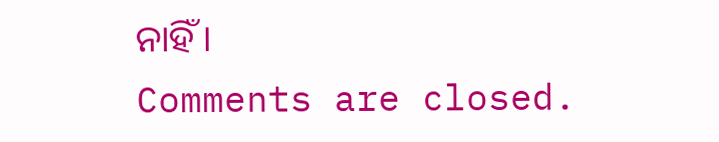ନାହିଁ ।
Comments are closed.